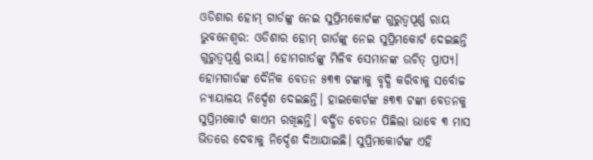ଓଡିଶାର ହୋମ୍ ଗାର୍ଡଙ୍କୁ ନେଇ ସୁପ୍ରିମକୋର୍ଟଙ୍କ ଗୁରୁତ୍ଵପୂର୍ଣ୍ଣ ରାୟ
ଭୁବନେଶ୍ଵର: ଓଡିଶାର ହୋମ୍ ଗାର୍ଡଙ୍କୁ ନେଇ ସୁପ୍ରିମକୋର୍ଟ ଦେଇଛନ୍ତି ଗୁରୁତ୍ଵପୂର୍ଣ୍ଣ ରାୟ। ହୋମଗାର୍ଡଙ୍କୁ ମିଳିବ ସେମାନଙ୍କ ଉଚିତ୍ ପ୍ରାପ୍ୟ। ହୋମଗାର୍ଡଙ୍କ ଦୈନିକ ବେତନ ୫୩୩ ଟଙ୍କାକୁ ବୃଦ୍ଧି କରିବାକୁ ସର୍ବୋଚ୍ଚ ନ୍ୟାୟାଳୟ ନିର୍ଦ୍ଦେଶ ଦେଇଛନ୍ତି। ହାଇକୋର୍ଟଙ୍କ ୫୩୩ ଟଙ୍କା ବେତନକୁ ସୁପ୍ରିମକୋର୍ଟ କାଏମ ରଖିଛନ୍ତି। ବର୍ଦ୍ଧିତ ବେତନ ପିଛିଲା ଭାବେ ୩ ମାସ ଭିତରେ ଦେବାକୁ ନିର୍ଦ୍ଦେଶ ଦିଆଯାଇଛି। ସୁପ୍ରିମକୋର୍ଟଙ୍କ ଏହି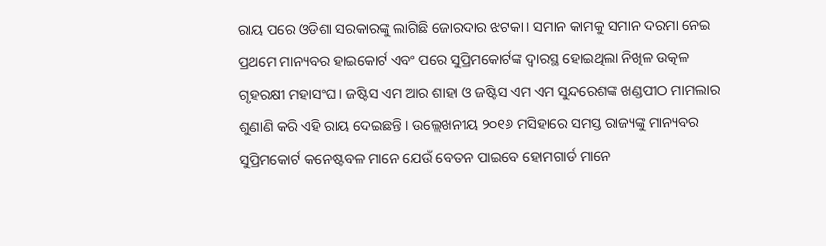ରାୟ ପରେ ଓଡିଶା ସରକାରଙ୍କୁ ଲାଗିଛି ଜୋରଦାର ଝଟକା। ସମାନ କାମକୁ ସମାନ ଦରମା ନେଇ ପ୍ରଥମେ ମାନ୍ୟବର ହାଇକୋର୍ଟ ଏବଂ ପରେ ସୁପ୍ରିମକୋର୍ଟଙ୍କ ଦ୍ବାରସ୍ଥ ହୋଇଥିଲା ନିଖିଳ ଉତ୍କଳ ଗୃହରକ୍ଷୀ ମହାସଂଘ। ଜଷ୍ଟିସ ଏମ ଆର ଶାହା ଓ ଜଷ୍ଟିସ ଏମ ଏମ ସୁନ୍ଦରେଶଙ୍କ ଖଣ୍ଡପୀଠ ମାମଲାର ଶୁଣାଣି କରି ଏହି ରାୟ ଦେଇଛନ୍ତି । ଉଲ୍ଲେଖନୀୟ ୨୦୧୬ ମସିହାରେ ସମସ୍ତ ରାଜ୍ୟଙ୍କୁ ମାନ୍ୟବର ସୁପ୍ରିମକୋର୍ଟ କନେଷ୍ଟବଳ ମାନେ ଯେଉଁ ବେତନ ପାଇବେ ହୋମଗାର୍ଡ ମାନେ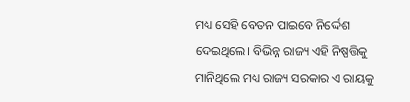ମଧ୍ୟ ସେହି ବେତନ ପାଇବେ ନିର୍ଦ୍ଦେଶ ଦେଇଥିଲେ। ବିଭିନ୍ନ ରାଜ୍ୟ ଏହି ନିଷ୍ପତ୍ତିକୁ ମାନିଥିଲେ ମଧ୍ୟ ରାଜ୍ୟ ସରକାର ଏ ରାୟକୁ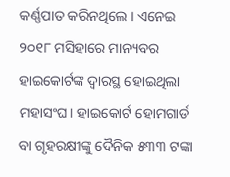କର୍ଣ୍ଣପାତ କରିନଥିଲେ। ଏନେଇ ୨୦୧୮ ମସିହାରେ ମାନ୍ୟବର ହାଇକୋର୍ଟଙ୍କ ଦ୍ବାରସ୍ଥ ହୋଇଥିଲା ମହାସଂଘ। ହାଇକୋର୍ଟ ହୋମଗାର୍ଡ ବା ଗୃହରକ୍ଷୀଙ୍କୁ ଦୈନିକ ୫୩୩ ଟଙ୍କା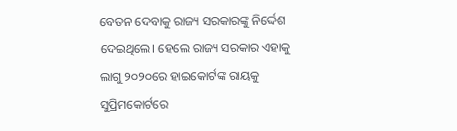ବେତନ ଦେବାକୁ ରାଜ୍ୟ ସରକାରଙ୍କୁ ନିର୍ଦ୍ଦେଶ ଦେଇଥିଲେ। ହେଲେ ରାଜ୍ୟ ସରକାର ଏହାକୁ ଲାଗୁ ୨୦୨୦ରେ ହାଇକୋର୍ଟଙ୍କ ରାୟକୁ ସୁପ୍ରିମକୋର୍ଟରେ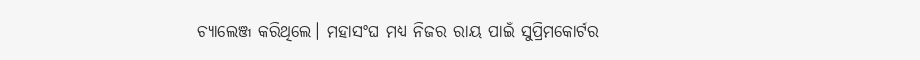ଚ୍ୟାଲେଞ୍ଜ କରିଥିଲେ। ମହାସଂଘ ମଧ୍ୟ ନିଜର ରାୟ ପାଇଁ ସୁପ୍ରିମକୋର୍ଟର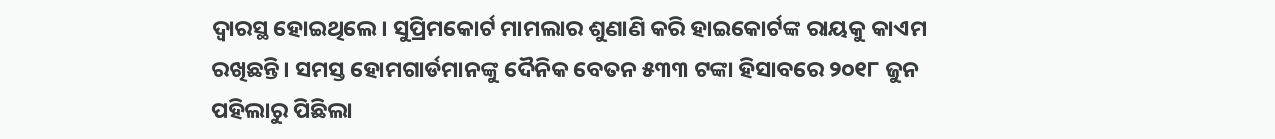ଦ୍ଵାରସ୍ଥ ହୋଇଥିଲେ। ସୁପ୍ରିମକୋର୍ଟ ମାମଲାର ଶୁଣାଣି କରି ହାଇକୋର୍ଟଙ୍କ ରାୟକୁ କାଏମ ରଖିଛନ୍ତି। ସମସ୍ତ ହୋମଗାର୍ଡମାନଙ୍କୁ ଦୈନିକ ବେତନ ୫୩୩ ଟଙ୍କା ହିସାବରେ ୨୦୧୮ ଜୁନ ପହିଲାରୁ ପିଛିଲା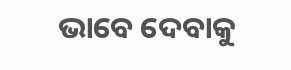ଭାବେ ଦେବାକୁ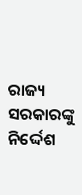ରାଜ୍ୟ ସରକାରଙ୍କୁ ନିର୍ଦ୍ଦେଶ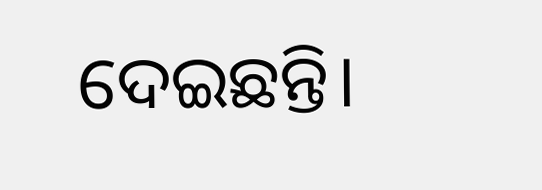ଦେଇଛନ୍ତି।